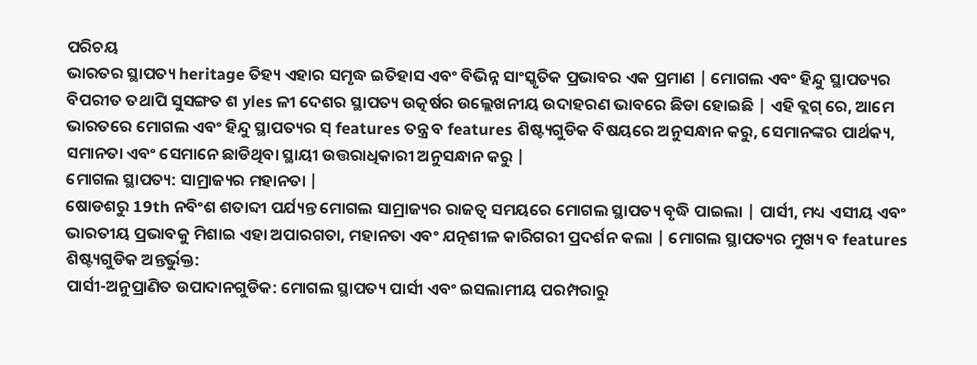ପରିଚୟ
ଭାରତର ସ୍ଥାପତ୍ୟ heritage ତିହ୍ୟ ଏହାର ସମୃଦ୍ଧ ଇତିହାସ ଏବଂ ବିଭିନ୍ନ ସାଂସ୍କୃତିକ ପ୍ରଭାବର ଏକ ପ୍ରମାଣ | ମୋଗଲ ଏବଂ ହିନ୍ଦୁ ସ୍ଥାପତ୍ୟର ବିପରୀତ ତଥାପି ସୁସଙ୍ଗତ ଶ yles ଳୀ ଦେଶର ସ୍ଥାପତ୍ୟ ଉତ୍କର୍ଷର ଉଲ୍ଲେଖନୀୟ ଉଦାହରଣ ଭାବରେ ଛିଡା ହୋଇଛି | ଏହି ବ୍ଲଗ୍ ରେ, ଆମେ ଭାରତରେ ମୋଗଲ ଏବଂ ହିନ୍ଦୁ ସ୍ଥାପତ୍ୟର ସ୍ features ତନ୍ତ୍ର ବ features ଶିଷ୍ଟ୍ୟଗୁଡିକ ବିଷୟରେ ଅନୁସନ୍ଧାନ କରୁ, ସେମାନଙ୍କର ପାର୍ଥକ୍ୟ, ସମାନତା ଏବଂ ସେମାନେ ଛାଡିଥିବା ସ୍ଥାୟୀ ଉତ୍ତରାଧିକାରୀ ଅନୁସନ୍ଧାନ କରୁ |
ମୋଗଲ ସ୍ଥାପତ୍ୟ: ସାମ୍ରାଜ୍ୟର ମହାନତା |
ଷୋଡଶରୁ 19th ନବିଂଶ ଶତାବ୍ଦୀ ପର୍ଯ୍ୟନ୍ତ ମୋଗଲ ସାମ୍ରାଜ୍ୟର ରାଜତ୍ୱ ସମୟରେ ମୋଗଲ ସ୍ଥାପତ୍ୟ ବୃଦ୍ଧି ପାଇଲା | ପାର୍ସୀ, ମଧ୍ୟ ଏସୀୟ ଏବଂ ଭାରତୀୟ ପ୍ରଭାବକୁ ମିଶାଇ ଏହା ଅପାରଗତା, ମହାନତା ଏବଂ ଯତ୍ନଶୀଳ କାରିଗରୀ ପ୍ରଦର୍ଶନ କଲା | ମୋଗଲ ସ୍ଥାପତ୍ୟର ମୁଖ୍ୟ ବ features ଶିଷ୍ଟ୍ୟଗୁଡିକ ଅନ୍ତର୍ଭୁକ୍ତ:
ପାର୍ସୀ-ଅନୁପ୍ରାଣିତ ଉପାଦାନଗୁଡିକ: ମୋଗଲ ସ୍ଥାପତ୍ୟ ପାର୍ସୀ ଏବଂ ଇସଲାମୀୟ ପରମ୍ପରାରୁ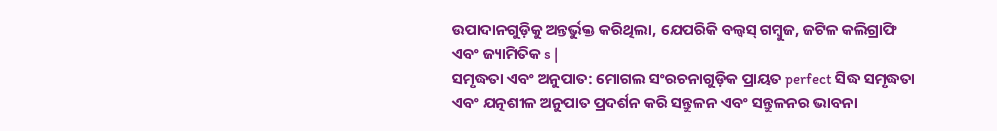ଉପାଦାନଗୁଡ଼ିକୁ ଅନ୍ତର୍ଭୁକ୍ତ କରିଥିଲା, ଯେପରିକି ବଲ୍ବସ୍ ଗମ୍ବୁଜ, ଜଟିଳ କଲିଗ୍ରାଫି ଏବଂ ଜ୍ୟାମିତିକ s |
ସମୃଦ୍ଧତା ଏବଂ ଅନୁପାତ: ମୋଗଲ ସଂରଚନାଗୁଡ଼ିକ ପ୍ରାୟତ perfect ସିଦ୍ଧ ସମୃଦ୍ଧତା ଏବଂ ଯତ୍ନଶୀଳ ଅନୁପାତ ପ୍ରଦର୍ଶନ କରି ସନ୍ତୁଳନ ଏବଂ ସନ୍ତୁଳନର ଭାବନା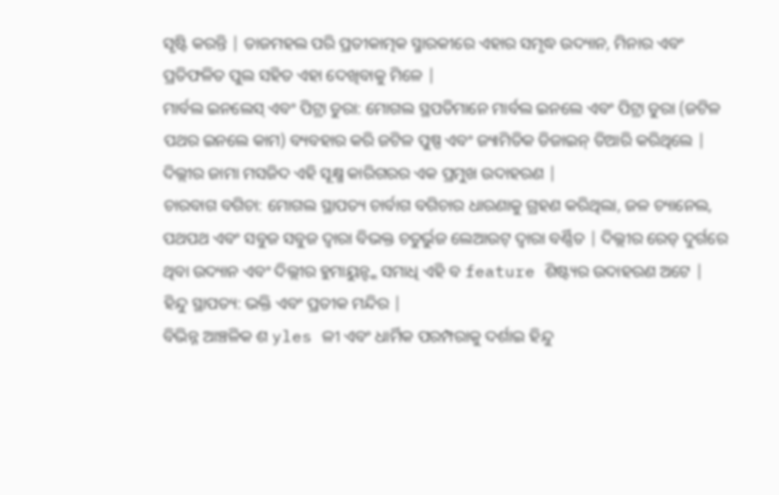ସୃଷ୍ଟି କରନ୍ତି | ତାଜମହଲ ପରି ପ୍ରତୀକାତ୍ମକ ସ୍ମାରକୀରେ ଏହାର ସମୃଦ୍ଧ ଉଦ୍ୟାନ, ମିନାର ଏବଂ ପ୍ରତିଫଳିତ ପୁଲ ସହିତ ଏହା ଦେଖିବାକୁ ମିଳେ |
ମାର୍ବଲ ଇନଲେସ୍ ଏବଂ ପିଟ୍ରା ଡୁରା: ମୋଗଲ ସ୍ଥପତିମାନେ ମାର୍ବଲ ଇନଲେ ଏବଂ ପିଟ୍ରା ଡୁରା (ଜଟିଳ ପଥର ଇନଲେ କାମ) ବ୍ୟବହାର କରି ଜଟିଳ ପୁଷ୍ପ ଏବଂ ଜ୍ୟାମିତିକ ଡିଜାଇନ୍ ତିଆରି କରିଥିଲେ | ଦିଲ୍ଲୀର ଜାମା ମସଜିଦ ଏହି ସୂକ୍ଷ୍ମ କାରିଗରର ଏକ ପ୍ରମୁଖ ଉଦାହରଣ |
ଚାରବାଗ ବଗିଚା: ମୋଗଲ ସ୍ଥାପତ୍ୟ ଚାର୍ବାଗ ବଗିଚାର ଧାରଣାକୁ ଗ୍ରହଣ କରିଥିଲା, ଜଳ ଚ୍ୟାନେଲ, ପଥପଥ ଏବଂ ସବୁଜ ସବୁଜ ଦ୍ୱାରା ବିଭକ୍ତ ଚତୁର୍ଭୁଜ ଲେଆଉଟ୍ ଦ୍ୱାରା ବର୍ଣ୍ଣିତ | ଦିଲ୍ଲୀର ରେଡ୍ ଦୁର୍ଗରେ ଥିବା ଉଦ୍ୟାନ ଏବଂ ଦିଲ୍ଲୀର ହୁମାୟୁନ୍ଙ୍କ ସମାଧି ଏହି ବ feature ଶିଷ୍ଟ୍ୟର ଉଦାହରଣ ଅଟେ |
ହିନ୍ଦୁ ସ୍ଥାପତ୍ୟ: ଭକ୍ତି ଏବଂ ପ୍ରତୀକ ମନ୍ଦିର |
ବିଭିନ୍ନ ଆଞ୍ଚଳିକ ଶ yles ଳୀ ଏବଂ ଧାର୍ମିକ ପରମ୍ପରାକୁ ଦର୍ଶାଇ ହିନ୍ଦୁ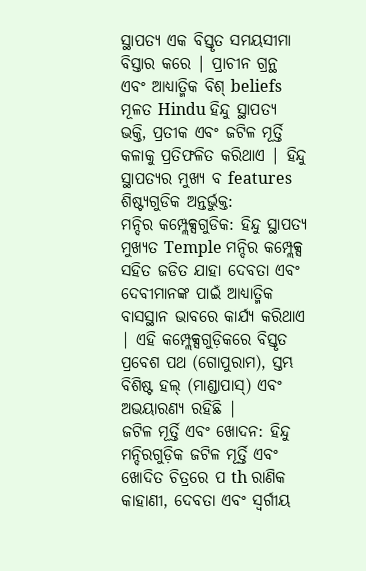ସ୍ଥାପତ୍ୟ ଏକ ବିସ୍ତୃତ ସମୟସୀମା ବିସ୍ତାର କରେ | ପ୍ରାଚୀନ ଗ୍ରନ୍ଥ ଏବଂ ଆଧ୍ୟାତ୍ମିକ ବିଶ୍ beliefs ମୂଳତ Hindu ହିନ୍ଦୁ ସ୍ଥାପତ୍ୟ ଭକ୍ତି, ପ୍ରତୀକ ଏବଂ ଜଟିଳ ମୂର୍ତ୍ତି କଳାକୁ ପ୍ରତିଫଳିତ କରିଥାଏ | ହିନ୍ଦୁ ସ୍ଥାପତ୍ୟର ମୁଖ୍ୟ ବ features ଶିଷ୍ଟ୍ୟଗୁଡିକ ଅନ୍ତର୍ଭୁକ୍ତ:
ମନ୍ଦିର କମ୍ପ୍ଲେକ୍ସଗୁଡିକ: ହିନ୍ଦୁ ସ୍ଥାପତ୍ୟ ମୁଖ୍ୟତ Temple ମନ୍ଦିର କମ୍ପ୍ଲେକ୍ସ ସହିତ ଜଡିତ ଯାହା ଦେବତା ଏବଂ ଦେବୀମାନଙ୍କ ପାଇଁ ଆଧ୍ୟାତ୍ମିକ ବାସସ୍ଥାନ ଭାବରେ କାର୍ଯ୍ୟ କରିଥାଏ | ଏହି କମ୍ପ୍ଲେକ୍ସଗୁଡ଼ିକରେ ବିସ୍ତୃତ ପ୍ରବେଶ ପଥ (ଗୋପୁରାମ), ସ୍ତମ୍ଭ ବିଶିଷ୍ଟ ହଲ୍ (ମାଣ୍ଡାପାସ୍) ଏବଂ ଅଭୟାରଣ୍ୟ ରହିଛି |
ଜଟିଳ ମୂର୍ତ୍ତି ଏବଂ ଖୋଦନ: ହିନ୍ଦୁ ମନ୍ଦିରଗୁଡ଼ିକ ଜଟିଳ ମୂର୍ତ୍ତି ଏବଂ ଖୋଦିତ ଚିତ୍ରରେ ପ th ରାଣିକ କାହାଣୀ, ଦେବତା ଏବଂ ସ୍ୱର୍ଗୀୟ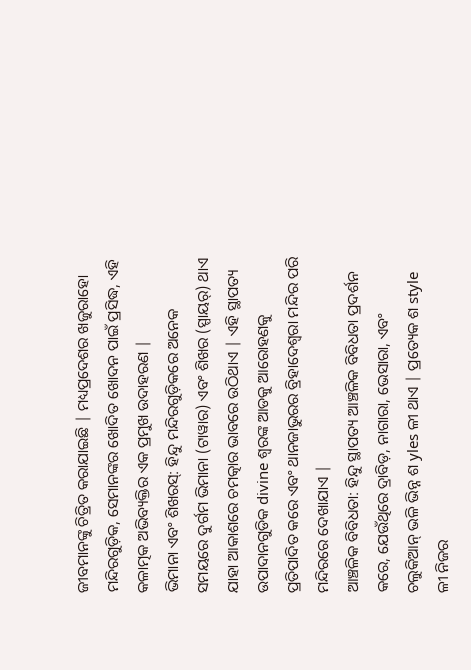ଜୀବମାନଙ୍କୁ ଚିତ୍ରିତ କରାଯାଇଛି | ମଧ୍ୟପ୍ରଦେଶର ଖଜୁରାହୋ ମନ୍ଦିରଗୁଡ଼ିକ, ସେମାନଙ୍କର ଖୋଦିତ ଖୋଦନ ପାଇଁ ପ୍ରସିଦ୍ଧ, ଏହି କଳାତ୍ମକ ଅଭିବ୍ୟକ୍ତିର ଏକ ପ୍ରମୁଖ ଉଦାହରଣ |
ଭିମାନା ଏବଂ ଶିଖରସ୍: ହିନ୍ଦୁ ମନ୍ଦିରଗୁଡ଼ିକରେ ଅନେକ ସମୟରେ ଦୁର୍ଗମ ଭିମାନା (ଟାୱାର) ଏବଂ ଶିଖର (ସ୍ପାୟର୍) ଥାଏ ଯାହା ଆକାଶରେ ଚମତ୍କାର ଭାବରେ ଉଠିଥାଏ | ଏହି ସ୍ଥାପତ୍ୟ ଉପାଦାନଗୁଡିକ divine ଶ୍ୱରଙ୍କ ଆଡକୁ ଆରୋହଣକୁ ପ୍ରତିପାଦିତ କରେ ଏବଂ ଥାନଜାଭୁରର ବ୍ରିହାଦେଶ୍ୱରା ମନ୍ଦିର ପରି ମନ୍ଦିରରେ ଦେଖାଯାଏ |
ଆଞ୍ଚଳିକ ବିବିଧତା: ହିନ୍ଦୁ ସ୍ଥାପତ୍ୟ ଆଞ୍ଚଳିକ ବିବିଧତା ପ୍ରଦର୍ଶନ କରେ, ଯେଉଁଥିରେ ଦ୍ରାବିଡ଼, ନାଗାରା, ଭେସାରା, ଏବଂ ଚଲୁକିଆନ୍ ଭଳି ଭିନ୍ନ ଶ yles ଳୀ ଥାଏ | ପ୍ରତ୍ୟେକ ଶ style ଳୀ ନିଜର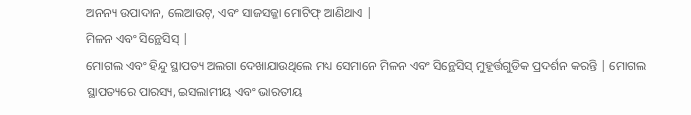ଅନନ୍ୟ ଉପାଦାନ, ଲେଆଉଟ୍, ଏବଂ ସାଜସଜ୍ଜା ମୋଟିଫ୍ ଆଣିଥାଏ |
ମିଳନ ଏବଂ ସିନ୍ଥେସିସ୍ |
ମୋଗଲ ଏବଂ ହିନ୍ଦୁ ସ୍ଥାପତ୍ୟ ଅଲଗା ଦେଖାଯାଉଥିଲେ ମଧ୍ୟ ସେମାନେ ମିଳନ ଏବଂ ସିନ୍ଥେସିସ୍ ମୁହୂର୍ତ୍ତଗୁଡିକ ପ୍ରଦର୍ଶନ କରନ୍ତି | ମୋଗଲ ସ୍ଥାପତ୍ୟରେ ପାରସ୍ୟ, ଇସଲାମୀୟ ଏବଂ ଭାରତୀୟ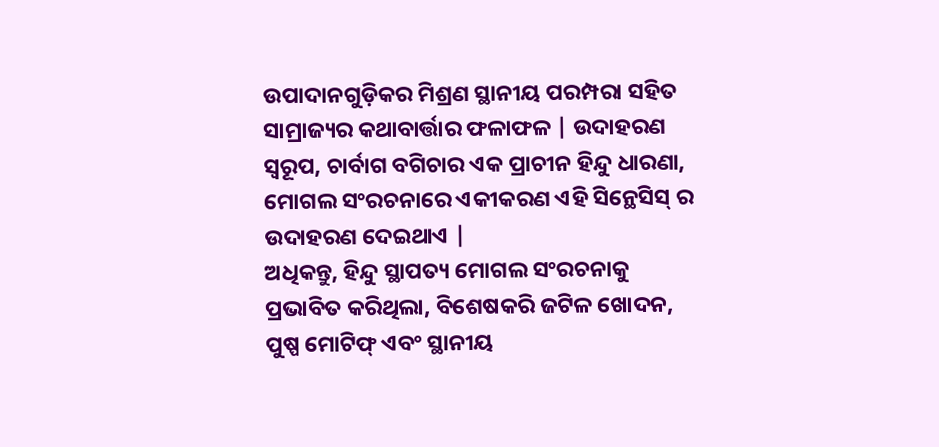ଉପାଦାନଗୁଡ଼ିକର ମିଶ୍ରଣ ସ୍ଥାନୀୟ ପରମ୍ପରା ସହିତ ସାମ୍ରାଜ୍ୟର କଥାବାର୍ତ୍ତାର ଫଳାଫଳ | ଉଦାହରଣ ସ୍ୱରୂପ, ଚାର୍ବାଗ ବଗିଚାର ଏକ ପ୍ରାଚୀନ ହିନ୍ଦୁ ଧାରଣା, ମୋଗଲ ସଂରଚନାରେ ଏକୀକରଣ ଏହି ସିନ୍ଥେସିସ୍ ର ଉଦାହରଣ ଦେଇଥାଏ |
ଅଧିକନ୍ତୁ, ହିନ୍ଦୁ ସ୍ଥାପତ୍ୟ ମୋଗଲ ସଂରଚନାକୁ ପ୍ରଭାବିତ କରିଥିଲା, ବିଶେଷକରି ଜଟିଳ ଖୋଦନ, ପୁଷ୍ପ ମୋଟିଫ୍ ଏବଂ ସ୍ଥାନୀୟ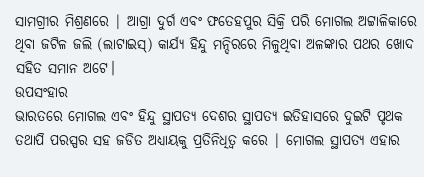ସାମଗ୍ରୀର ମିଶ୍ରଣରେ | ଆଗ୍ରା ଦୁର୍ଗ ଏବଂ ଫତେହପୁର ସିକ୍ରି ପରି ମୋଗଲ ଅଟ୍ଟାଳିକାରେ ଥିବା ଜଟିଳ ଜଲି (ଲାଟାଇସ୍) କାର୍ଯ୍ୟ ହିନ୍ଦୁ ମନ୍ଦିରରେ ମିଳୁଥିବା ଅଳଙ୍କାର ପଥର ଖୋଦ ସହିତ ସମାନ ଅଟେ।
ଉପସଂହାର
ଭାରତରେ ମୋଗଲ ଏବଂ ହିନ୍ଦୁ ସ୍ଥାପତ୍ୟ ଦେଶର ସ୍ଥାପତ୍ୟ ଇତିହାସରେ ଦୁଇଟି ପୃଥକ ତଥାପି ପରସ୍ପର ସହ ଜଡିତ ଅଧ୍ୟାୟକୁ ପ୍ରତିନିଧିତ୍ୱ କରେ | ମୋଗଲ ସ୍ଥାପତ୍ୟ ଏହାର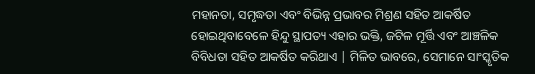ମହାନତା, ସମୃଦ୍ଧତା ଏବଂ ବିଭିନ୍ନ ପ୍ରଭାବର ମିଶ୍ରଣ ସହିତ ଆକର୍ଷିତ ହୋଇଥିବାବେଳେ ହିନ୍ଦୁ ସ୍ଥାପତ୍ୟ ଏହାର ଭକ୍ତି, ଜଟିଳ ମୂର୍ତ୍ତି ଏବଂ ଆଞ୍ଚଳିକ ବିବିଧତା ସହିତ ଆକର୍ଷିତ କରିଥାଏ | ମିଳିତ ଭାବରେ, ସେମାନେ ସାଂସ୍କୃତିକ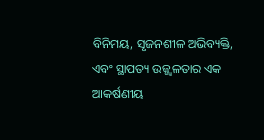ବିନିମୟ, ସୃଜନଶୀଳ ଅଭିବ୍ୟକ୍ତି, ଏବଂ ସ୍ଥାପତ୍ୟ ଉଜ୍ଜ୍ୱଳତାର ଏକ ଆକର୍ଷଣୀୟ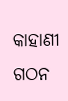କାହାଣୀ ଗଠନ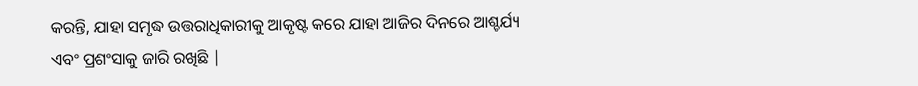କରନ୍ତି, ଯାହା ସମୃଦ୍ଧ ଉତ୍ତରାଧିକାରୀକୁ ଆକୃଷ୍ଟ କରେ ଯାହା ଆଜିର ଦିନରେ ଆଶ୍ଚର୍ଯ୍ୟ ଏବଂ ପ୍ରଶଂସାକୁ ଜାରି ରଖିଛି |